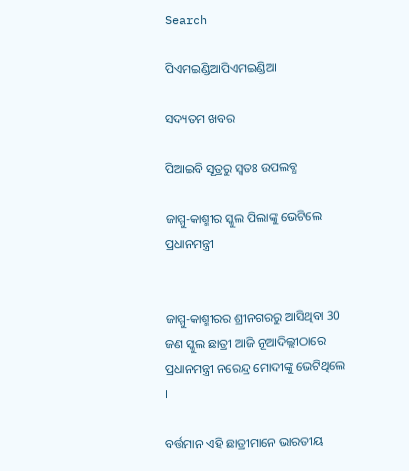Search

ପିଏମଇଣ୍ଡିଆପିଏମଇଣ୍ଡିଆ

ସଦ୍ୟତମ ଖବର

ପିଆଇବି ସୂତ୍ରରୁ ସ୍ବତଃ ଉପଲବ୍ଧ

ଜାମ୍ମୁ-କାଶ୍ମୀର ସ୍କୁଲ ପିଲାଙ୍କୁ ଭେଟିଲେ ପ୍ରଧାନମନ୍ତ୍ରୀ


ଜାମ୍ମୁ-କାଶ୍ମୀରର ଶ୍ରୀନଗରରୁ ଆସିଥିବା 30 ଜଣ ସ୍କୁଲ ଛାତ୍ରୀ ଆଜି ନୂଆଦିଲ୍ଲୀଠାରେ ପ୍ରଧାନମନ୍ତ୍ରୀ ନରେନ୍ଦ୍ର ମୋଦୀଙ୍କୁ ଭେଟିଥିଲେ ।

ବର୍ତ୍ତମାନ ଏହି ଛାତ୍ରୀମାନେ ଭାରତୀୟ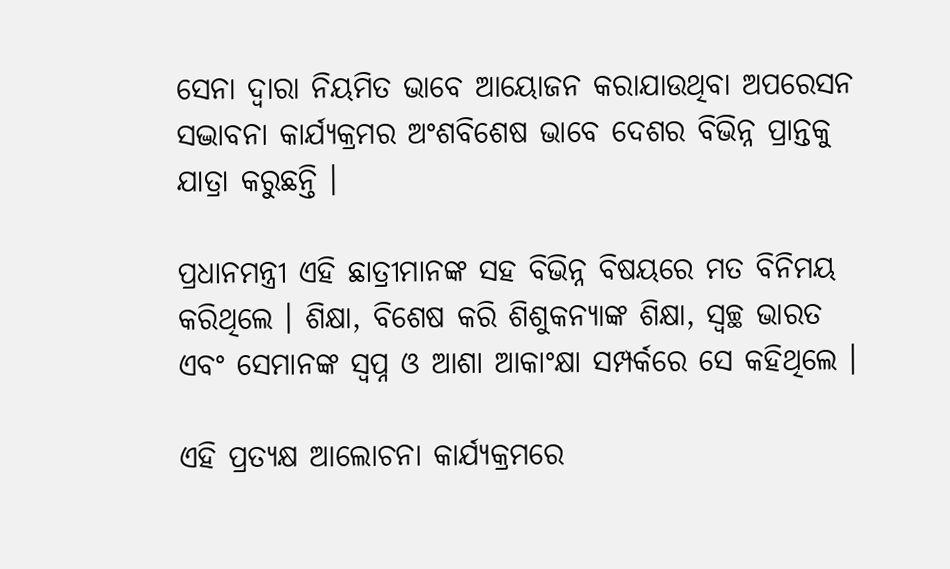ସେନା ଦ୍ୱାରା ନିୟମିତ ଭାବେ ଆୟୋଜନ କରାଯାଉଥିବା ଅପରେସନ ସଦ୍ଭାବନା କାର୍ଯ୍ୟକ୍ରମର ଅଂଶବିଶେଷ ଭାବେ ଦେଶର ବିଭିନ୍ନ ପ୍ରାନ୍ତକୁ ଯାତ୍ରା କରୁଛନ୍ତି ।

ପ୍ରଧାନମନ୍ତ୍ରୀ ଏହି ଛାତ୍ରୀମାନଙ୍କ ସହ ବିଭିନ୍ନ ବିଷୟରେ ମତ ବିନିମୟ କରିଥିଲେ । ଶିକ୍ଷା, ବିଶେଷ କରି ଶିଶୁକନ୍ୟାଙ୍କ ଶିକ୍ଷା, ସ୍ୱଚ୍ଛ ଭାରତ ଏବଂ ସେମାନଙ୍କ ସ୍ୱପ୍ନ ଓ ଆଶା ଆକାଂକ୍ଷା ସମ୍ପର୍କରେ ସେ କହିଥିଲେ ।

ଏହି ପ୍ରତ୍ୟକ୍ଷ ଆଲୋଚନା କାର୍ଯ୍ୟକ୍ରମରେ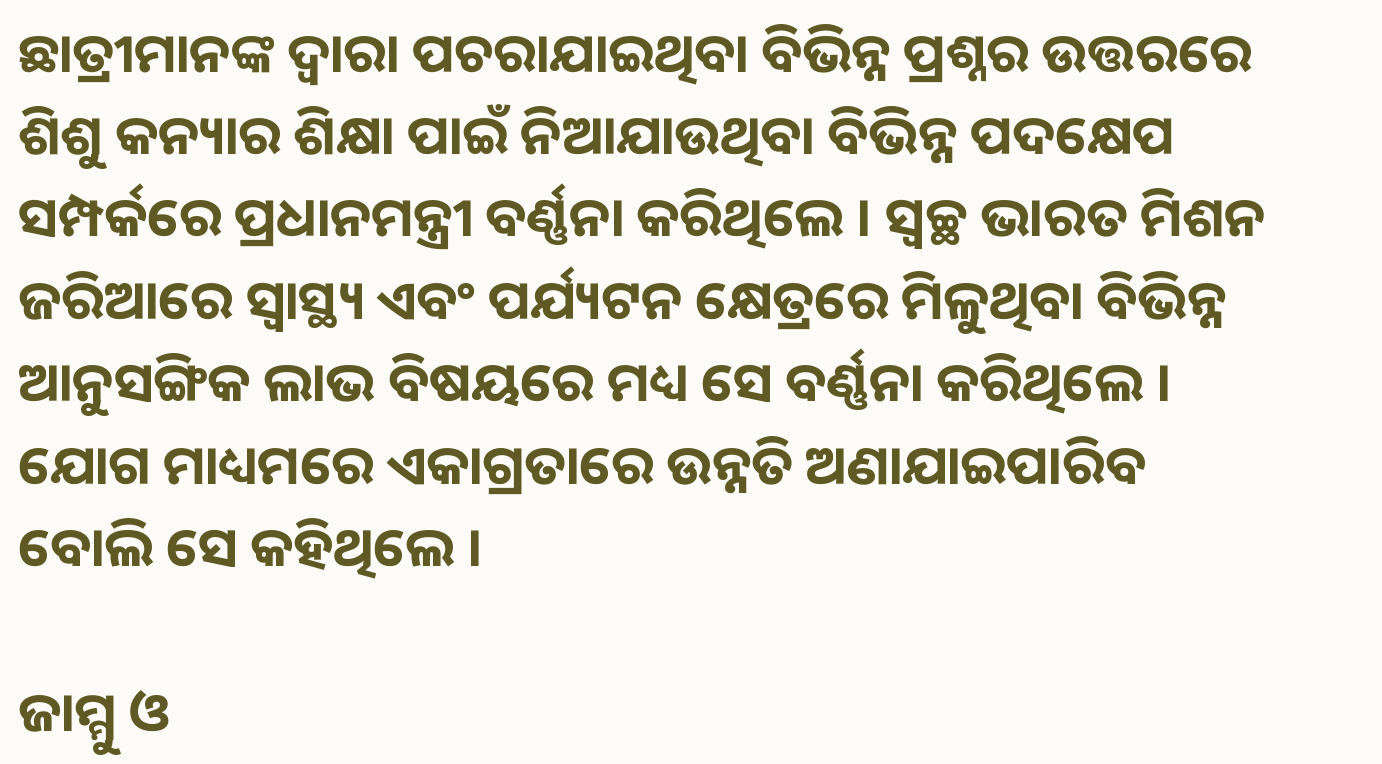ଛାତ୍ରୀମାନଙ୍କ ଦ୍ୱାରା ପଚରାଯାଇଥିବା ବିଭିନ୍ନ ପ୍ରଶ୍ନର ଉତ୍ତରରେ ଶିଶୁ କନ୍ୟାର ଶିକ୍ଷା ପାଇଁ ନିଆଯାଉଥିବା ବିଭିନ୍ନ ପଦକ୍ଷେପ ସମ୍ପର୍କରେ ପ୍ରଧାନମନ୍ତ୍ରୀ ବର୍ଣ୍ଣନା କରିଥିଲେ । ସ୍ୱଚ୍ଛ ଭାରତ ମିଶନ ଜରିଆରେ ସ୍ୱାସ୍ଥ୍ୟ ଏବଂ ପର୍ଯ୍ୟଟନ କ୍ଷେତ୍ରରେ ମିଳୁଥିବା ବିଭିନ୍ନ ଆନୁସଙ୍ଗିକ ଲାଭ ବିଷୟରେ ମଧ୍ୟ ସେ ବର୍ଣ୍ଣନା କରିଥିଲେ । ଯୋଗ ମାଧ୍ୟମରେ ଏକାଗ୍ରତାରେ ଉନ୍ନତି ଅଣାଯାଇପାରିବ ବୋଲି ସେ କହିଥିଲେ ।

ଜାମ୍ମୁ ଓ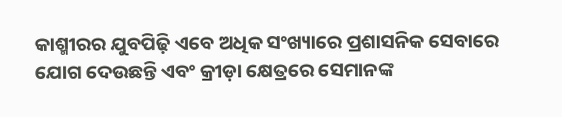କାଶ୍ମୀରର ଯୁବପିଢ଼ି ଏବେ ଅଧିକ ସଂଖ୍ୟାରେ ପ୍ରଶାସନିକ ସେବାରେ ଯୋଗ ଦେଉଛନ୍ତି ଏବଂ କ୍ରୀଡ଼ା କ୍ଷେତ୍ରରେ ସେମାନଙ୍କ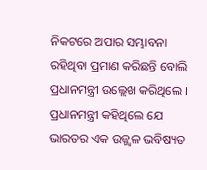ନିକଟରେ ଅପାର ସମ୍ଭାବନା ରହିଥିବା ପ୍ରମାଣ କରିଛନ୍ତି ବୋଲି ପ୍ରଧାନମନ୍ତ୍ରୀ ଉଲ୍ଲେଖ କରିଥିଲେ । ପ୍ରଧାନମନ୍ତ୍ରୀ କହିଥିଲେ ଯେ ଭାରତର ଏକ ଉଜ୍ଜ୍ୱଳ ଭବିଷ୍ୟତ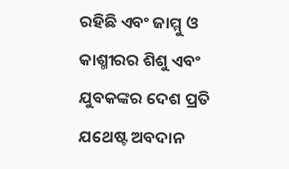ରହିଛି ଏବଂ ଜାମ୍ମୁ ଓ କାଶ୍ମୀରର ଶିଶୁ ଏବଂ ଯୁବକଙ୍କର ଦେଶ ପ୍ରତି ଯଥେଷ୍ଟ ଅବଦାନ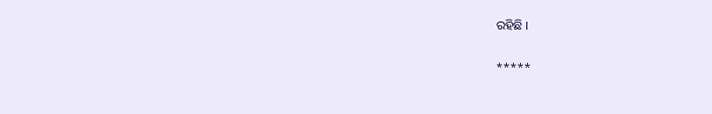ରହିଛି ।

*****